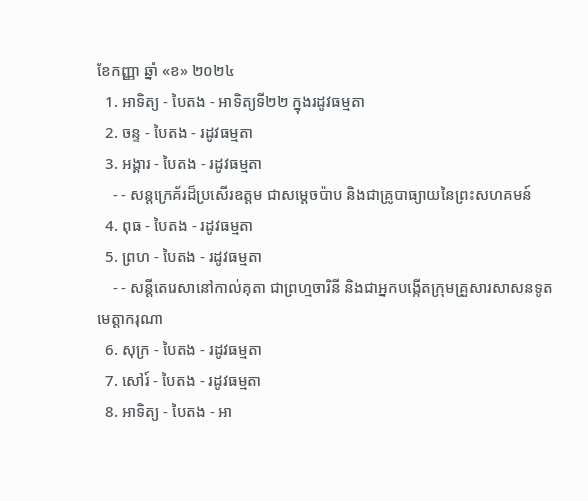ខែកញ្ញា ឆ្នាំ «ខ» ២០២៤
  1. អាទិត្យ - បៃតង - អាទិត្យទី២២ ក្នុងរដូវធម្មតា
  2. ចន្ទ - បៃតង - រដូវធម្មតា
  3. អង្គារ - បៃតង - រដូវធម្មតា
    - - សន្តក្រេគ័រដ៏ប្រសើរឧត្តម ជាសម្ដេចប៉ាប និងជាគ្រូបាធ្យាយនៃព្រះសហគមន៍
  4. ពុធ - បៃតង - រដូវធម្មតា
  5. ព្រហ - បៃតង - រដូវធម្មតា
    - - សន្តីតេរេសានៅកាល់គុតា ជាព្រហ្មចារិនី និងជាអ្នកបង្កើតក្រុមគ្រួសារសាសនទូតមេត្ដាករុណា
  6. សុក្រ - បៃតង - រដូវធម្មតា
  7. សៅរ៍ - បៃតង - រដូវធម្មតា
  8. អាទិត្យ - បៃតង - អា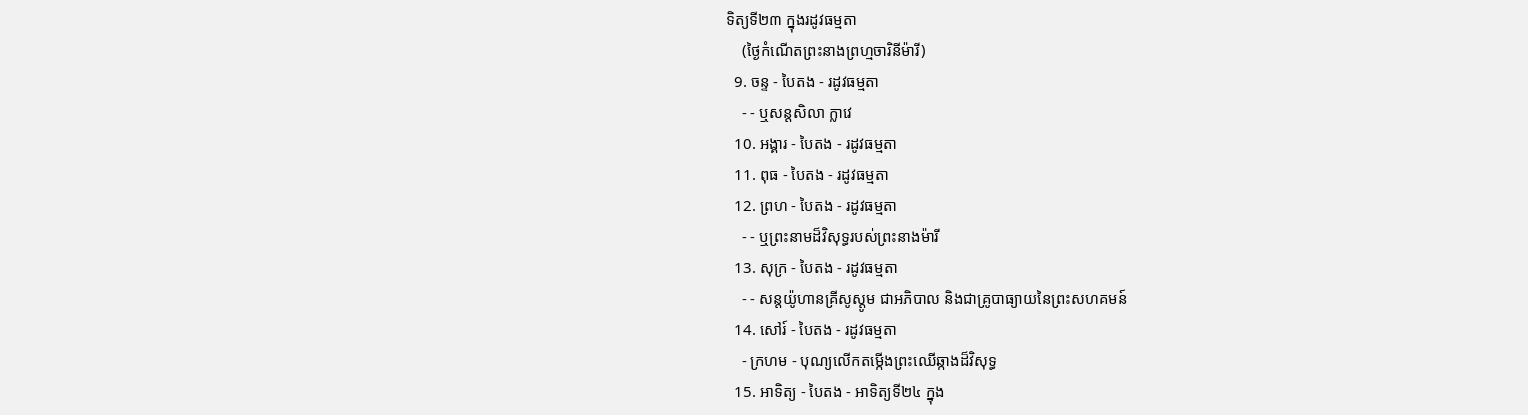ទិត្យទី២៣ ក្នុងរដូវធម្មតា
    (ថ្ងៃកំណើតព្រះនាងព្រហ្មចារិនីម៉ារី)
  9. ចន្ទ - បៃតង - រដូវធម្មតា
    - - ឬសន្តសិលា ក្លាវេ
  10. អង្គារ - បៃតង - រដូវធម្មតា
  11. ពុធ - បៃតង - រដូវធម្មតា
  12. ព្រហ - បៃតង - រដូវធម្មតា
    - - ឬព្រះនាមដ៏វិសុទ្ធរបស់ព្រះនាងម៉ារី
  13. សុក្រ - បៃតង - រដូវធម្មតា
    - - សន្តយ៉ូហានគ្រីសូស្តូម ជាអភិបាល និងជាគ្រូបាធ្យាយនៃព្រះសហគមន៍
  14. សៅរ៍ - បៃតង - រដូវធម្មតា
    - ក្រហម - បុណ្យលើកតម្កើងព្រះឈើឆ្កាងដ៏វិសុទ្ធ
  15. អាទិត្យ - បៃតង - អាទិត្យទី២៤ ក្នុង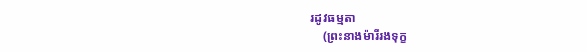រដូវធម្មតា
    (ព្រះនាងម៉ារីរងទុក្ខ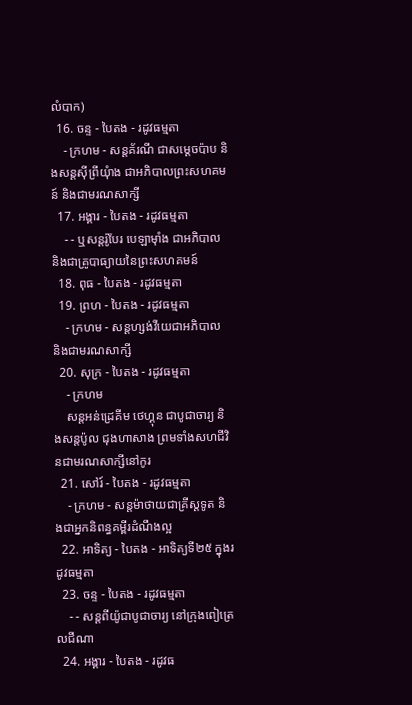លំបាក)
  16. ចន្ទ - បៃតង - រដូវធម្មតា
    - ក្រហម - សន្តគ័រណី ជាសម្ដេចប៉ាប និងសន្តស៊ីព្រីយុំាង ជាអភិបាលព្រះសហគមន៍ និងជាមរណសាក្សី
  17. អង្គារ - បៃតង - រដូវធម្មតា
    - - ឬសន្តរ៉ូបែរ បេឡាម៉ាំង ជាអភិបាល និងជាគ្រូបាធ្យាយនៃព្រះសហគមន៍
  18. ពុធ - បៃតង - រដូវធម្មតា
  19. ព្រហ - បៃតង - រដូវធម្មតា
    - ក្រហម - សន្តហ្សង់វីយេជាអភិបាល និងជាមរណសាក្សី
  20. សុក្រ - បៃតង - រដូវធម្មតា
    - ក្រហម
    សន្តអន់ដ្រេគីម ថេហ្គុន ជាបូជាចារ្យ និងសន្តប៉ូល ជុងហាសាង ព្រមទាំងសហជីវិនជាមរណសាក្សីនៅកូរ
  21. សៅរ៍ - បៃតង - រដូវធម្មតា
    - ក្រហម - សន្តម៉ាថាយជាគ្រីស្តទូត និងជាអ្នកនិពន្ធគម្ពីរដំណឹងល្អ
  22. អាទិត្យ - បៃតង - អាទិត្យទី២៥ ក្នុងរដូវធម្មតា
  23. ចន្ទ - បៃតង - រដូវធម្មតា
    - - សន្តពីយ៉ូជាបូជាចារ្យ នៅក្រុងពៀត្រេលជីណា
  24. អង្គារ - បៃតង - រដូវធ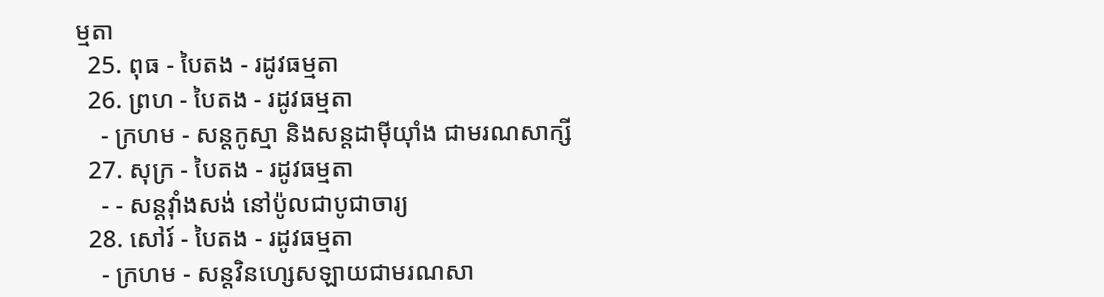ម្មតា
  25. ពុធ - បៃតង - រដូវធម្មតា
  26. ព្រហ - បៃតង - រដូវធម្មតា
    - ក្រហម - សន្តកូស្មា និងសន្តដាម៉ីយុាំង ជាមរណសាក្សី
  27. សុក្រ - បៃតង - រដូវធម្មតា
    - - សន្តវុាំងសង់ នៅប៉ូលជាបូជាចារ្យ
  28. សៅរ៍ - បៃតង - រដូវធម្មតា
    - ក្រហម - សន្តវិនហ្សេសឡាយជាមរណសា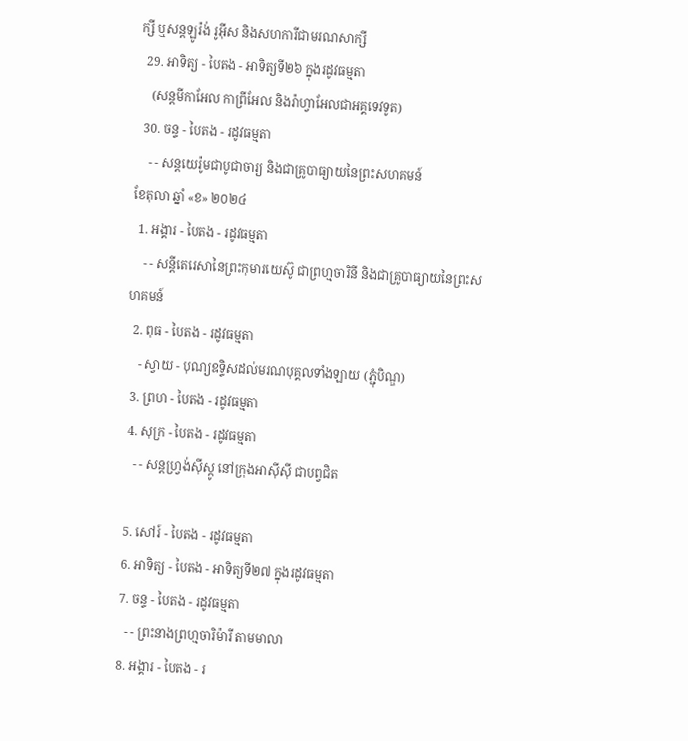ក្សី ឬសន្តឡូរ៉ង់ រូអ៊ីស និងសហការីជាមរណសាក្សី
  29. អាទិត្យ - បៃតង - អាទិត្យទី២៦ ក្នុងរដូវធម្មតា
    (សន្តមីកាអែល កាព្រីអែល និងរ៉ាហ្វាអែលជាអគ្គទេវទូត)
  30. ចន្ទ - បៃតង - រដូវធម្មតា
    - - សន្ដយេរ៉ូមជាបូជាចារ្យ និងជាគ្រូបាធ្យាយនៃព្រះសហគមន៍
ខែតុលា ឆ្នាំ «ខ» ២០២៤
  1. អង្គារ - បៃតង - រដូវធម្មតា
    - - សន្តីតេរេសានៃព្រះកុមារយេស៊ូ ជាព្រហ្មចារិនី និងជាគ្រូបាធ្យាយនៃព្រះសហគមន៍
  2. ពុធ - បៃតង - រដូវធម្មតា
    - ស្វាយ - បុណ្យឧទ្ទិសដល់មរណបុគ្គលទាំងឡាយ (ភ្ជុំបិណ្ឌ)
  3. ព្រហ - បៃតង - រដូវធម្មតា
  4. សុក្រ - បៃតង - រដូវធម្មតា
    - - សន្តហ្វ្រង់ស៊ីស្កូ នៅក្រុងអាស៊ីស៊ី ជាបព្វជិត

  5. សៅរ៍ - បៃតង - រដូវធម្មតា
  6. អាទិត្យ - បៃតង - អាទិត្យទី២៧ ក្នុងរដូវធម្មតា
  7. ចន្ទ - បៃតង - រដូវធម្មតា
    - - ព្រះនាងព្រហ្មចារិម៉ារី តាមមាលា
  8. អង្គារ - បៃតង - រ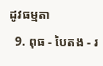ដូវធម្មតា
  9. ពុធ - បៃតង - រ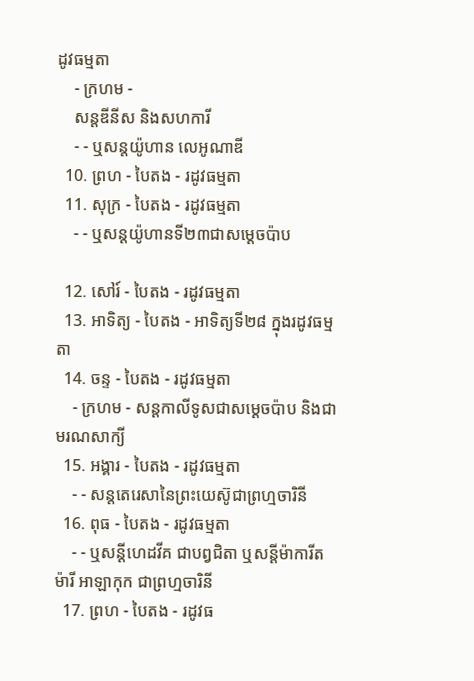ដូវធម្មតា
    - ក្រហម -
    សន្តឌីនីស និងសហការី
    - - ឬសន្តយ៉ូហាន លេអូណាឌី
  10. ព្រហ - បៃតង - រដូវធម្មតា
  11. សុក្រ - បៃតង - រដូវធម្មតា
    - - ឬសន្តយ៉ូហានទី២៣ជាសម្តេចប៉ាប

  12. សៅរ៍ - បៃតង - រដូវធម្មតា
  13. អាទិត្យ - បៃតង - អាទិត្យទី២៨ ក្នុងរដូវធម្មតា
  14. ចន្ទ - បៃតង - រដូវធម្មតា
    - ក្រហម - សន្ដកាលីទូសជាសម្ដេចប៉ាប និងជាមរណសាក្យី
  15. អង្គារ - បៃតង - រដូវធម្មតា
    - - សន្តតេរេសានៃព្រះយេស៊ូជាព្រហ្មចារិនី
  16. ពុធ - បៃតង - រដូវធម្មតា
    - - ឬសន្ដីហេដវីគ ជាបព្វជិតា ឬសន្ដីម៉ាការីត ម៉ារី អាឡាកុក ជាព្រហ្មចារិនី
  17. ព្រហ - បៃតង - រដូវធ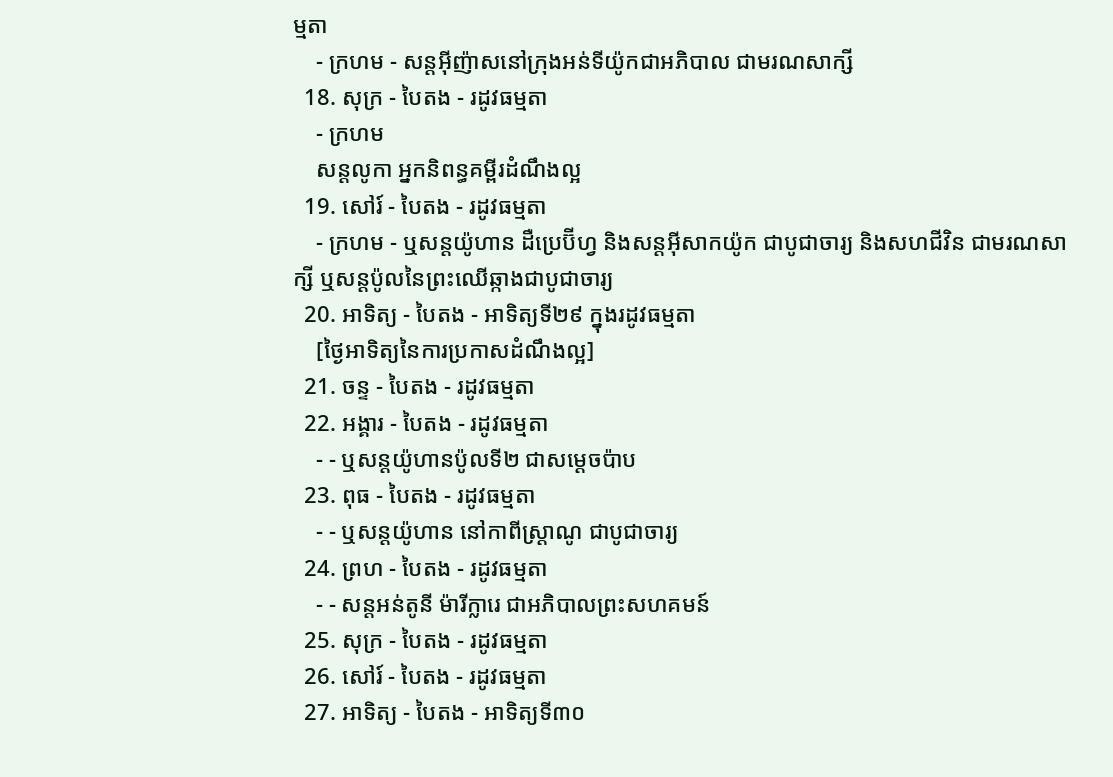ម្មតា
    - ក្រហម - សន្តអ៊ីញ៉ាសនៅក្រុងអន់ទីយ៉ូកជាអភិបាល ជាមរណសាក្សី
  18. សុក្រ - បៃតង - រដូវធម្មតា
    - ក្រហម
    សន្តលូកា អ្នកនិពន្ធគម្ពីរដំណឹងល្អ
  19. សៅរ៍ - បៃតង - រដូវធម្មតា
    - ក្រហម - ឬសន្ដយ៉ូហាន ដឺប្រេប៊ីហ្វ និងសន្ដអ៊ីសាកយ៉ូក ជាបូជាចារ្យ និងសហជីវិន ជាមរណសាក្សី ឬសន្ដប៉ូលនៃព្រះឈើឆ្កាងជាបូជាចារ្យ
  20. អាទិត្យ - បៃតង - អាទិត្យទី២៩ ក្នុងរដូវធម្មតា
    [ថ្ងៃអាទិត្យនៃការប្រកាសដំណឹងល្អ]
  21. ចន្ទ - បៃតង - រដូវធម្មតា
  22. អង្គារ - បៃតង - រដូវធម្មតា
    - - ឬសន្តយ៉ូហានប៉ូលទី២ ជាសម្ដេចប៉ាប
  23. ពុធ - បៃតង - រដូវធម្មតា
    - - ឬសន្ដយ៉ូហាន នៅកាពីស្រ្ដាណូ ជាបូជាចារ្យ
  24. ព្រហ - បៃតង - រដូវធម្មតា
    - - សន្តអន់តូនី ម៉ារីក្លារេ ជាអភិបាលព្រះសហគមន៍
  25. សុក្រ - បៃតង - រដូវធម្មតា
  26. សៅរ៍ - បៃតង - រដូវធម្មតា
  27. អាទិត្យ - បៃតង - អាទិត្យទី៣០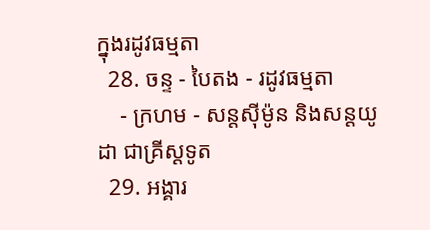ក្នុងរដូវធម្មតា
  28. ចន្ទ - បៃតង - រដូវធម្មតា
    - ក្រហម - សន្ដស៊ីម៉ូន និងសន្ដយូដា ជាគ្រីស្ដទូត
  29. អង្គារ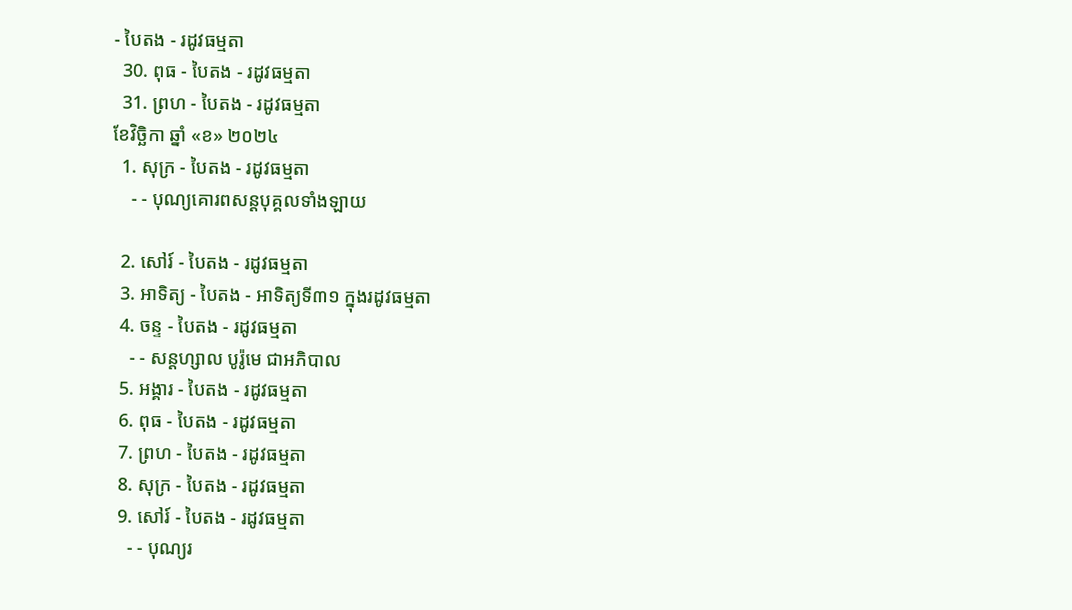- បៃតង - រដូវធម្មតា
  30. ពុធ - បៃតង - រដូវធម្មតា
  31. ព្រហ - បៃតង - រដូវធម្មតា
ខែវិច្ឆិកា ឆ្នាំ «ខ» ២០២៤
  1. សុក្រ - បៃតង - រដូវធម្មតា
    - - បុណ្យគោរពសន្ដបុគ្គលទាំងឡាយ

  2. សៅរ៍ - បៃតង - រដូវធម្មតា
  3. អាទិត្យ - បៃតង - អាទិត្យទី៣១ ក្នុងរដូវធម្មតា
  4. ចន្ទ - បៃតង - រដូវធម្មតា
    - - សន្ដហ្សាល បូរ៉ូមេ ជាអភិបាល
  5. អង្គារ - បៃតង - រដូវធម្មតា
  6. ពុធ - បៃតង - រដូវធម្មតា
  7. ព្រហ - បៃតង - រដូវធម្មតា
  8. សុក្រ - បៃតង - រដូវធម្មតា
  9. សៅរ៍ - បៃតង - រដូវធម្មតា
    - - បុណ្យរ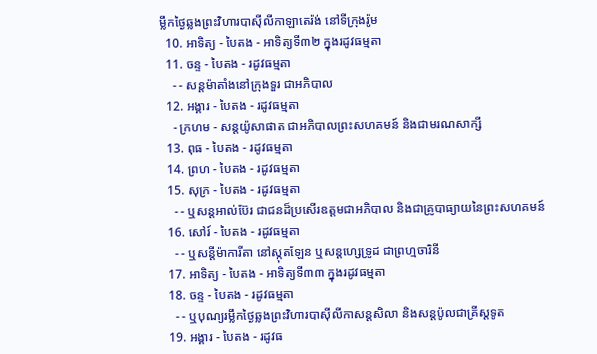ម្លឹកថ្ងៃឆ្លងព្រះវិហារបាស៊ីលីកាឡាតេរ៉ង់ នៅទីក្រុងរ៉ូម
  10. អាទិត្យ - បៃតង - អាទិត្យទី៣២ ក្នុងរដូវធម្មតា
  11. ចន្ទ - បៃតង - រដូវធម្មតា
    - - សន្ដម៉ាតាំងនៅក្រុងទួរ ជាអភិបាល
  12. អង្គារ - បៃតង - រដូវធម្មតា
    - ក្រហម - សន្ដយ៉ូសាផាត ជាអភិបាលព្រះសហគមន៍ និងជាមរណសាក្សី
  13. ពុធ - បៃតង - រដូវធម្មតា
  14. ព្រហ - បៃតង - រដូវធម្មតា
  15. សុក្រ - បៃតង - រដូវធម្មតា
    - - ឬសន្ដអាល់ប៊ែរ ជាជនដ៏ប្រសើរឧត្ដមជាអភិបាល និងជាគ្រូបាធ្យាយនៃព្រះសហគមន៍
  16. សៅរ៍ - បៃតង - រដូវធម្មតា
    - - ឬសន្ដីម៉ាការីតា នៅស្កុតឡែន ឬសន្ដហ្សេទ្រូដ ជាព្រហ្មចារិនី
  17. អាទិត្យ - បៃតង - អាទិត្យទី៣៣ ក្នុងរដូវធម្មតា
  18. ចន្ទ - បៃតង - រដូវធម្មតា
    - - ឬបុណ្យរម្លឹកថ្ងៃឆ្លងព្រះវិហារបាស៊ីលីកាសន្ដសិលា និងសន្ដប៉ូលជាគ្រីស្ដទូត
  19. អង្គារ - បៃតង - រដូវធ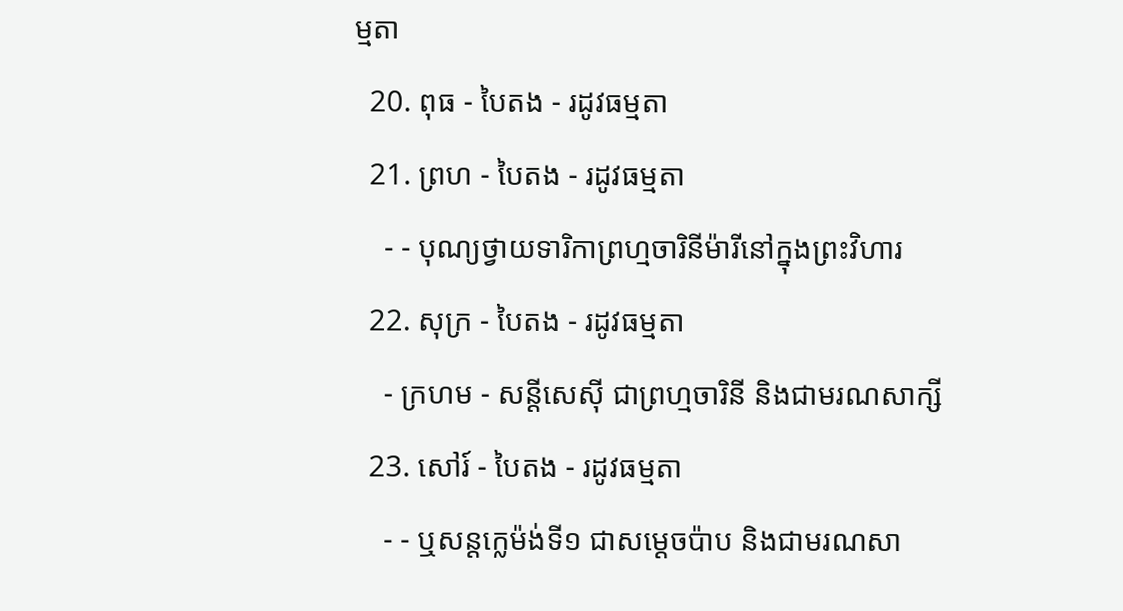ម្មតា
  20. ពុធ - បៃតង - រដូវធម្មតា
  21. ព្រហ - បៃតង - រដូវធម្មតា
    - - បុណ្យថ្វាយទារិកាព្រហ្មចារិនីម៉ារីនៅក្នុងព្រះវិហារ
  22. សុក្រ - បៃតង - រដូវធម្មតា
    - ក្រហម - សន្ដីសេស៊ី ជាព្រហ្មចារិនី និងជាមរណសាក្សី
  23. សៅរ៍ - បៃតង - រដូវធម្មតា
    - - ឬសន្ដក្លេម៉ង់ទី១ ជាសម្ដេចប៉ាប និងជាមរណសា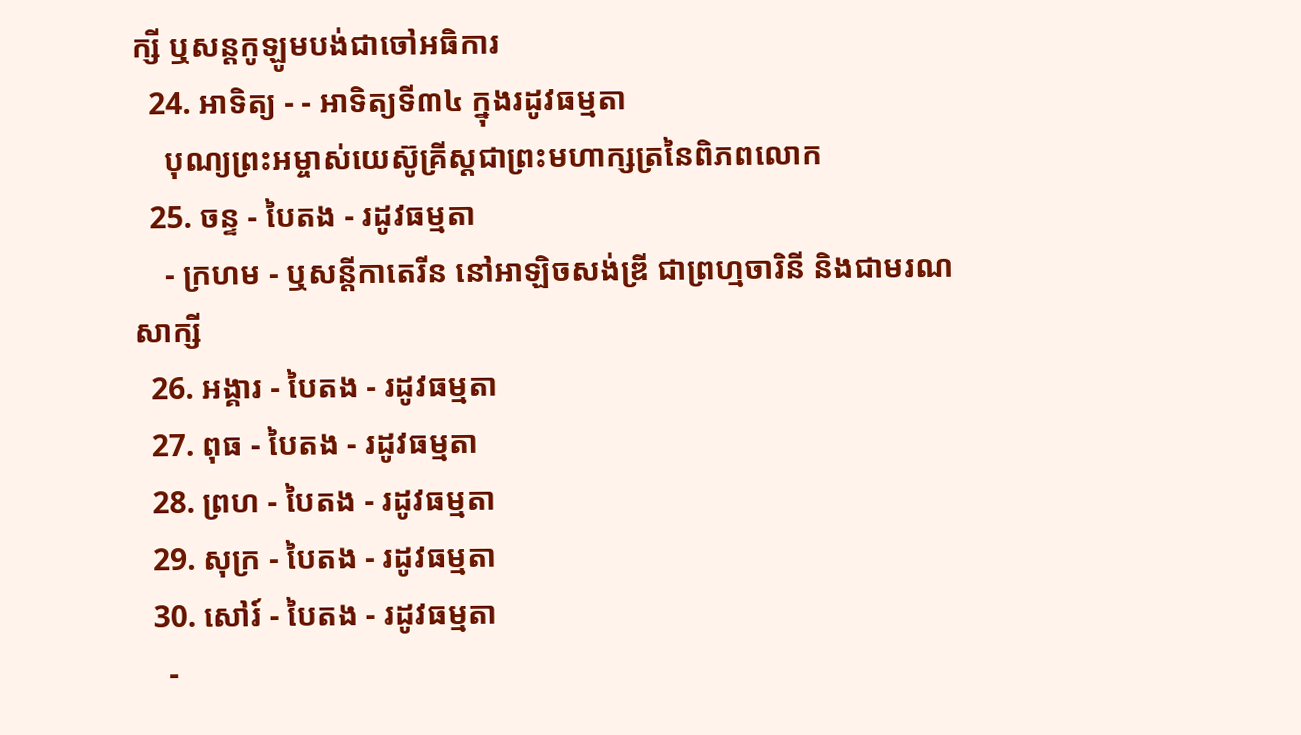ក្សី ឬសន្ដកូឡូមបង់ជាចៅអធិការ
  24. អាទិត្យ - - អាទិត្យទី៣៤ ក្នុងរដូវធម្មតា
    បុណ្យព្រះអម្ចាស់យេស៊ូគ្រីស្ដជាព្រះមហាក្សត្រនៃពិភពលោក
  25. ចន្ទ - បៃតង - រដូវធម្មតា
    - ក្រហម - ឬសន្ដីកាតេរីន នៅអាឡិចសង់ឌ្រី ជាព្រហ្មចារិនី និងជាមរណសាក្សី
  26. អង្គារ - បៃតង - រដូវធម្មតា
  27. ពុធ - បៃតង - រដូវធម្មតា
  28. ព្រហ - បៃតង - រដូវធម្មតា
  29. សុក្រ - បៃតង - រដូវធម្មតា
  30. សៅរ៍ - បៃតង - រដូវធម្មតា
    -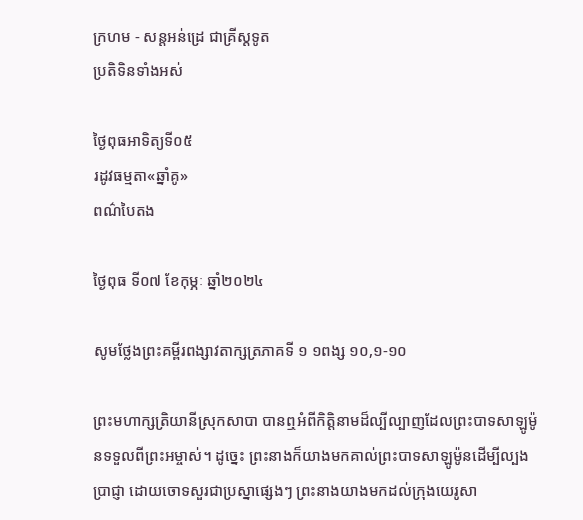ក្រហម - សន្ដអន់ដ្រេ ជាគ្រីស្ដទូត
ប្រតិទិនទាំងអស់

ថ្ងៃពុធអាទិត្យទី០៥
រដូវធម្មតា«ឆ្នាំគូ»
ពណ៌បៃតង

ថ្ងៃពុធ ទី០៧ ខែកុម្ភៈ ឆ្នាំ២០២៤

សូមថ្លែងព្រះគម្ពីរពង្សាវតាក្សត្រភាគទី ១ ១ពង្ស ១០,១-១០

ព្រះមហាក្សត្រិយានីស្រុកសាបា បានឮអំពីកិត្តិនាមដ៏ល្បីល្បាញដែលព្រះបាទសាឡូម៉ូនទទួលពីព្រះអម្ចាស់។ ដូច្នេះ ព្រះនាងក៏យាងមកគាល់ព្រះបាទសាឡូម៉ូនដើម្បីល្បងប្រាជ្ញា ដោយចោទសួរជាប្រស្នាផ្សេងៗ ព្រះនាងយាងមកដល់ក្រុងយេរូសា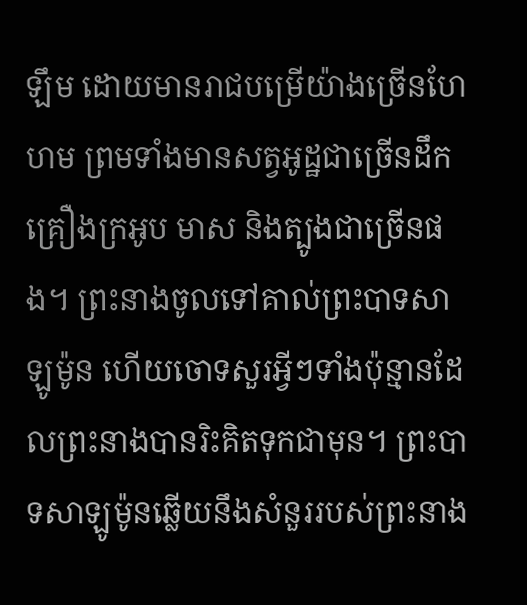ឡឹម ដោយមានរាជបម្រើយ៉ាងច្រើនហែហម ព្រមទាំងមានសត្វអូដ្ឋជាច្រើនដឹកគ្រឿងក្រអូប មាស និងត្បូងជាច្រើនផង។ ព្រះនាងចូលទៅគាល់ព្រះបាទសាឡូម៉ូន ហើយចោទសួរអ្វីៗទាំងប៉ុន្មានដែលព្រះនាងបានរិះគិតទុកជាមុន។ ព្រះបាទសាឡូម៉ូនឆ្លើយនឹងសំនួររបស់ព្រះនាង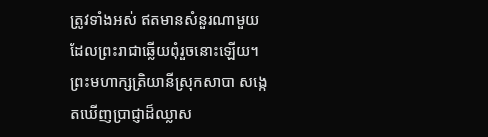ត្រូវទាំងអស់ ឥតមានសំនួរណាមួយដែលព្រះរាជាឆ្លើយពុំរួចនោះឡើយ។ ព្រះមហាក្សត្រិយានីស្រុកសាបា សង្កេតឃើញប្រាជ្ញាដ៏ឈ្លាស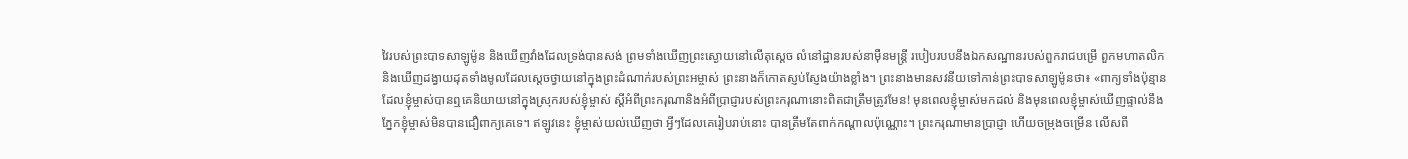វៃរបស់ព្រះបាទសាឡូម៉ូន និងឃើញវាំងដែលទ្រង់បានសង់ ព្រមទាំងឃើញព្រះស្ងោយនៅលើតុស្តេច លំនៅដ្ឋានរបស់នាម៉ឺនមន្រ្តី របៀបរបបនឹងឯកសណ្ឋានរបស់ពួករាជបម្រើ ពួកមហាតលិក និងឃើញដង្វាយដុតទាំងមូលដែលស្តេចថ្វាយនៅក្នុងព្រះដំណាក់របស់ព្រះអម្ចាស់ ព្រះនាងក៏កោតស្ញប់ស្ញែងយ៉ាងខ្លាំង។ ព្រះនាងមានសវនីយទៅកាន់ព្រះបាទសាឡូម៉ូនថា៖ «ពាក្យទាំងប៉ុន្មាន ដែលខ្ញុំម្ចាស់បានឮគេនិយាយនៅក្នុងស្រុករបស់ខ្ញុំម្ចាស់ ស្តីអំពីព្រះករុណានិងអំពីប្រាជ្ញារបស់ព្រះករុណានោះពិតជាត្រឹមត្រូវមែន! មុនពេលខ្ញុំម្ចាស់មកដល់ និងមុនពេលខ្ញុំម្ចាស់ឃើញផ្ទាល់នឹងភ្នែកខ្ញុំម្ចាស់មិនបានជឿពាក្យគេទេ។ ឥឡូវនេះ ខ្ញុំម្ចាស់យល់ឃើញថា អ្វីៗដែលគេរៀបរាប់នោះ បានត្រឹមតែពាក់កណ្តាលប៉ុណ្ណោះ។ ព្រះករុណាមានប្រាជ្ញា ហើយចម្រុងចម្រើន លើសពី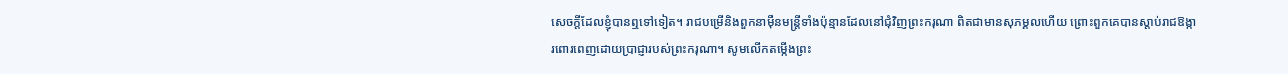សេចក្តីដែលខ្ញុំបានឮទៅទៀត។ រាជបម្រើនិងពួកនាម៉ឺនមន្រ្តីទាំងប៉ុន្មានដែលនៅជុំវិញព្រះករុណា ពិតជាមានសុភម្គលហើយ ព្រោះពួកគេបានស្តាប់រាជឱង្ការពោរពេញដោយប្រាជ្ញារបស់ព្រះករុណា។ សូមលើកតម្កើងព្រះ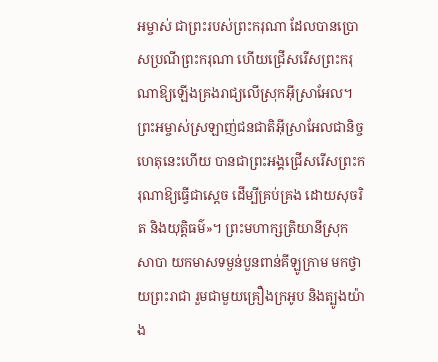អម្ចាស់ ជាព្រះរបស់ព្រះករុណា ដែលបានប្រោសប្រណីព្រះករុណា ហើយជ្រើសរើសព្រះករុណាឱ្យឡើងគ្រងរាជ្យលើស្រុកអ៊ីស្រាអែល។ ព្រះអម្ចាស់ស្រឡាញ់ជនជាតិអ៊ីស្រាអែលជានិច្ច ហេតុនេះហើយ បានជាព្រះអង្គជ្រើសរើសព្រះករុណាឱ្យធ្វើជាស្តេច ដើម្បីគ្រប់គ្រង ដោយសុចរិត និងយុត្តិធម៌»។ ព្រះមហាក្សត្រិយានីស្រុកសាបា យកមាសទម្ងន់បួនពាន់គីឡូក្រាម មកថ្វាយព្រះរាជា រួមជាមួយគ្រឿងក្រអូប និងត្បូងយ៉ាង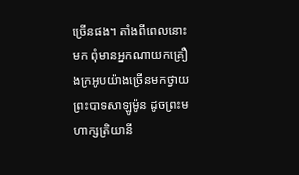ច្រើនផង។ តាំងពីពេលនោះមក ពុំមានអ្នកណាយកគ្រឿងក្រអូបយ៉ាងច្រើនមកថ្វាយព្រះបាទសាឡូម៉ូន ដូចព្រះមហាក្សត្រិយានី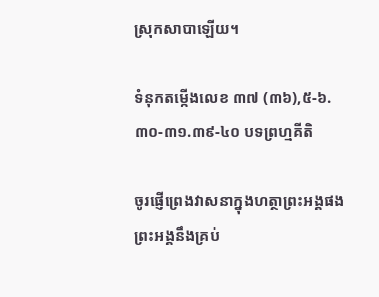ស្រុកសាបាឡើយ។

ទំនុកតម្កើងលេខ ៣៧ (៣៦),៥-៦.៣០-៣១.៣៩-៤០ បទព្រហ្មគីតិ

ចូរផ្ញើព្រេងវាសនាក្នុងហត្ថាព្រះអង្គផង
ព្រះអង្គនឹងគ្រប់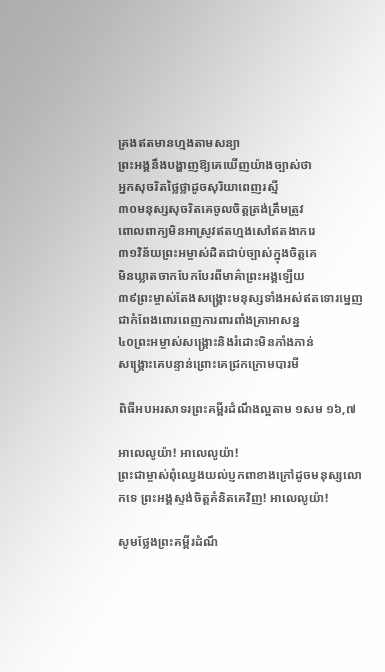គ្រងឥតមានហ្មងតាមសន្យា
ព្រះអង្គនឹងបង្ហាញឱ្យគេឃើញយ៉ាងច្បាស់ថា
អ្នកសុចរិតថ្លៃថ្លាដូចសុរិយាពេញរស្មី
៣០មនុស្សសុចរិតគេចូលចិត្តត្រង់ត្រឹមត្រូវ
ពោលពាក្យមិនអាស្រូវឥតហ្មងសៅឥតងាករេ
៣១វិន័យព្រះអម្ចាស់ដិតជាប់ច្បាស់ក្នុងចិត្តគេ
មិនឃ្លាតចាកបែកបែរពីមាគ៌ាព្រះអង្គឡើយ
៣៩ព្រះម្ចាស់តែងសង្គ្រោះមនុស្សទាំងអស់ឥតទោរម្នេញ
ជាកំពែងពោរពេញការពារពាំងគ្រាអាសន្ន
៤០ព្រះអម្ចាស់សង្រ្គោះនិងរំដោះមិនភាំងភាន់
សង្រ្គោះគេបន្ទាន់ព្រោះគេជ្រកក្រោមបារមី

ពិធីអបអរសាទរព្រះគម្ពីរដំណឹងល្អតាម ១សម ១៦,៧

អាលេលូយ៉ា! អាលេលូយ៉ា!
ព្រះជាម្ចាស់ពុំឈ្វេងយល់ប្ញកពាខាងក្រៅដូចមនុស្សលោកទេ ព្រះអង្គស្ទង់ចិត្តគំនិតគេវិញ! អាលេលូយ៉ា!

សូមថ្លែងព្រះគម្ពីរដំណឹ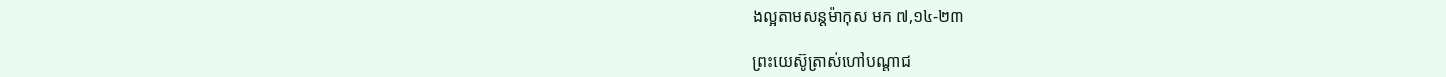ងល្អតាមសន្តម៉ាកុស មក ៧,១៤-២៣

ព្រះយេស៊ូត្រាស់ហៅបណ្តាជ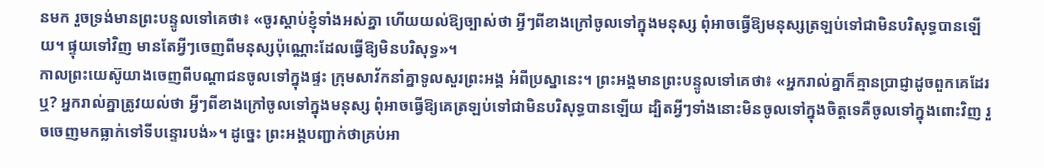នមក រួចទ្រង់មានព្រះបន្ទូលទៅគេថា៖ «ចូរស្តាប់ខ្ញុំទាំងអស់គ្នា ហើយយល់ឱ្យច្បាស់ថា អ្វីៗពីខាងក្រៅចូលទៅក្នុងមនុស្ស ពុំអាចធ្វើឱ្យមនុស្សត្រឡប់ទៅជាមិនបរិសុទ្ធបានឡើយ។ ផ្ទុយទៅវិញ មានតែអ្វីៗចេញពីមនុស្សប៉ុណ្ណោះដែលធ្វើឱ្យមិនបរិសុទ្ធ»។
កាលព្រះយេស៊ូយាងចេញពីបណ្តាជនចូលទៅក្នុងផ្ទះ ក្រុមសាវ័កនាំគ្នាទូលសួរព្រះអង្គ អំពីប្រស្នានេះ។ ព្រះអង្គមានព្រះបន្ទូលទៅគេថា៖ «អ្នករាល់គ្នាក៏គ្មានប្រាជ្ញាដូចពួកគេដែរឬ? អ្នករាល់គ្នាត្រូវយល់ថា អ្វីៗពីខាងក្រៅចូលទៅក្នុងមនុស្ស ពុំអាចធ្វើឱ្យគេត្រឡប់ទៅជាមិនបរិសុទ្ធបានឡើយ ដ្បិតអ្វីៗទាំងនោះមិនចូលទៅក្នុងចិត្តទេគឺចូលទៅក្នុងពោះវិញ រួចចេញមកធ្លាក់ទៅទីបន្ទោរបង់»។ ដូច្នេះ ព្រះអង្គបញ្ជាក់ថាគ្រប់អា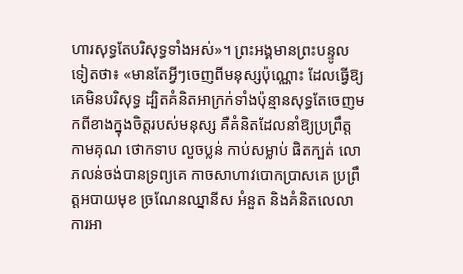ហារសុទ្ធតែបរិសុទ្ធទាំងអស់»។ ព្រះអង្គមានព្រះបន្ទូលទៀតថា៖ «មានតែអ្វីៗចេញពីមនុស្សប៉ុណ្ណោះ ដែលធ្វើឱ្យគេមិនបរិសុទ្ធ ដ្បិតគំនិតអាក្រក់ទាំងប៉ុន្មានសុទ្ធតែចេញមកពីខាងក្នុងចិត្តរបស់មនុស្ស គឺគំនិតដែលនាំឱ្យប្រព្រឹត្តកាមគុណ ថោកទាប លួចប្លន់ កាប់សម្លាប់ ផិតក្បត់ លោភលន់ចង់បានទ្រព្យគេ កាចសាហាវបោកប្រាសគេ ប្រព្រឹត្តអបាយមុខ ច្រណែនឈ្នានីស អំនួត និងគំនិតលេលា ការអា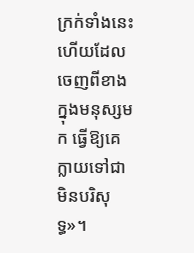ក្រក់ទាំងនេះហើយដែលចេញពីខាងក្នុងមនុស្សមក ធ្វើឱ្យគេក្លាយទៅជាមិនបរិសុទ្ធ»។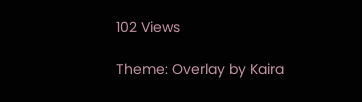102 Views

Theme: Overlay by Kaira